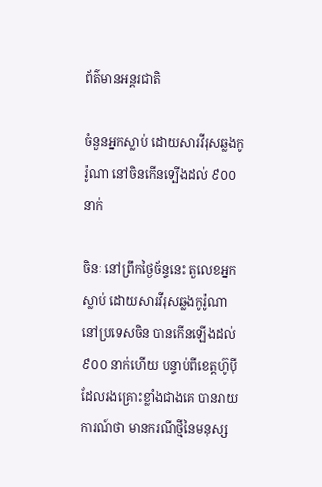ព័ត៌មានអន្តរជាតិ

ចំនួនអ្នកស្លាប់ ដោយសារវីរុសឆ្លងកូរ៉ូណា នៅចិនកើនទ្បើងដល់ ៩០០ នាក់

ចិនៈ នៅព្រឹកថ្ងៃច័ន្ទនេះ តួលេខអ្នកស្លាប់ ដោយសារវីរុសឆ្លងកូរ៉ូណា នៅប្រទេសចិន បានកើនឡើងដល់ ៩០០ នាក់ហើយ បន្ទាប់ពីខេត្តហ៊ូប៉ី ដែលរងគ្រោះខ្លាំងជាងគេ បានរាយការណ៍ថា មានករណីថ្មីនៃមនុស្ស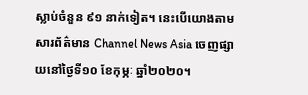ស្លាប់ចំនួន ៩១ នាក់ទៀត។ នេះបើយោងតាមសារព័ត៌មាន Channel News Asia ចេញផ្សាយនៅថ្ងៃទី១០ ខែកុម្ភៈ ឆ្នាំ២០២០។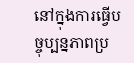នៅក្នុងការធ្វើបច្ចុប្បន្នភាពប្រ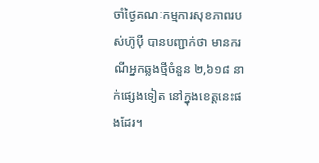ចាំថ្ងៃគណៈកម្មការសុខភាពរបស់ហ៊ូប៉ី បានបញ្ជាក់ថា មានករណីអ្នកឆ្លងថ្មីចំនួន ២,៦១៨ នាក់ផ្សេងទៀត នៅក្នុងខេត្តនេះផងដែរ។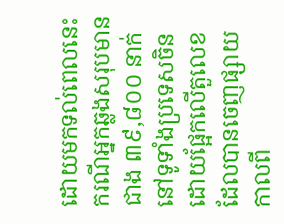ដោយមកទល់ពេលនេះ ករណីអ្នកឆ្លងសរុបមានជាង ៣៩,៨០០ នាក់នៅទូទាំងប្រទេសចិន ដោយផ្អែកលើតួលេខ ដែលបានចេញផ្សាយ កាលពី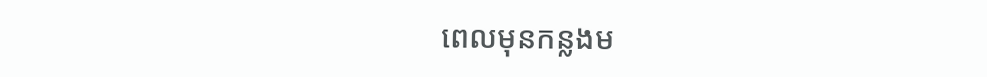ពេលមុនកន្លងម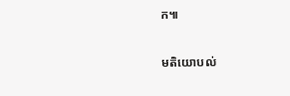ក៕

មតិយោបល់